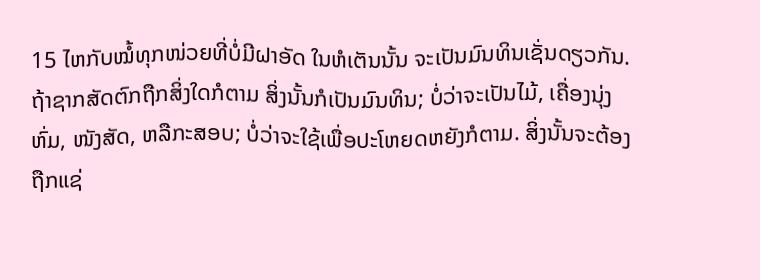15 ໄຫກັບໝໍ້ທຸກໜ່ວຍທີ່ບໍ່ມີຝາອັດ ໃນຫໍເຕັນນັ້ນ ຈະເປັນມົນທິນເຊັ່ນດຽວກັນ.
ຖ້າຊາກສັດຕົກຖືກສິ່ງໃດກໍຕາມ ສິ່ງນັ້ນກໍເປັນມົນທິນ; ບໍ່ວ່າຈະເປັນໄມ້, ເຄື່ອງນຸ່ງຫົ່ມ, ໜັງສັດ, ຫລືກະສອບ; ບໍ່ວ່າຈະໃຊ້ເພື່ອປະໂຫຍດຫຍັງກໍຕາມ. ສິ່ງນັ້ນຈະຕ້ອງຖືກແຊ່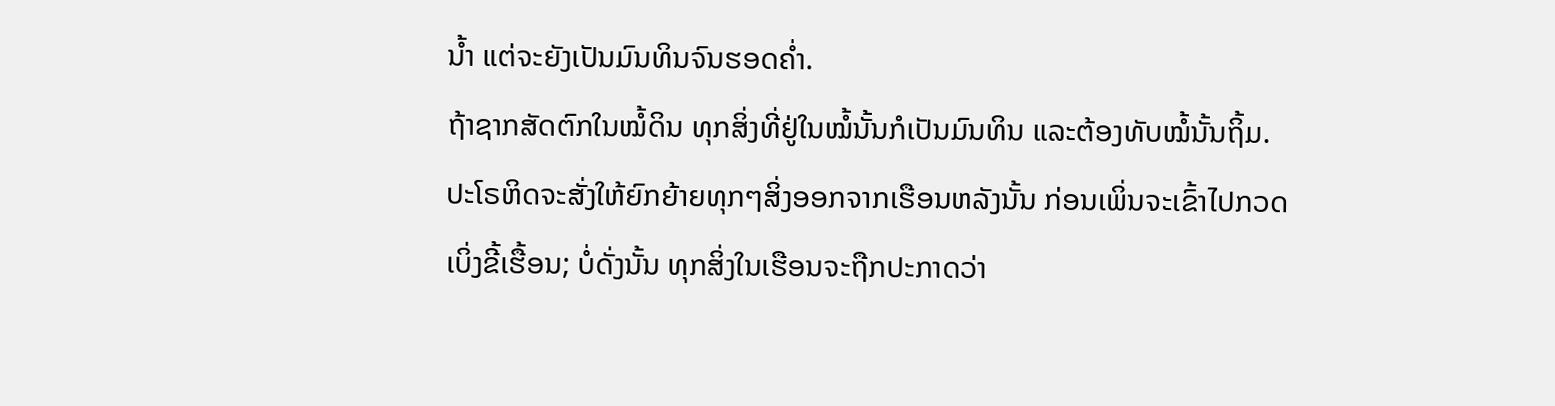ນໍ້າ ແຕ່ຈະຍັງເປັນມົນທິນຈົນຮອດຄໍ່າ.
ຖ້າຊາກສັດຕົກໃນໝໍ້ດິນ ທຸກສິ່ງທີ່ຢູ່ໃນໝໍ້ນັ້ນກໍເປັນມົນທິນ ແລະຕ້ອງທັບໝໍ້ນັ້ນຖິ້ມ.
ປະໂຣຫິດຈະສັ່ງໃຫ້ຍົກຍ້າຍທຸກໆສິ່ງອອກຈາກເຮືອນຫລັງນັ້ນ ກ່ອນເພິ່ນຈະເຂົ້າໄປກວດເບິ່ງຂີ້ເຮື້ອນ; ບໍ່ດັ່ງນັ້ນ ທຸກສິ່ງໃນເຮືອນຈະຖືກປະກາດວ່າ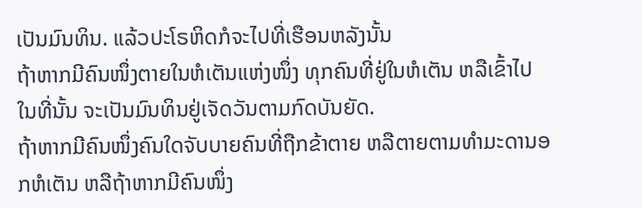ເປັນມົນທິນ. ແລ້ວປະໂຣຫິດກໍຈະໄປທີ່ເຮືອນຫລັງນັ້ນ
ຖ້າຫາກມີຄົນໜຶ່ງຕາຍໃນຫໍເຕັນແຫ່ງໜຶ່ງ ທຸກຄົນທີ່ຢູ່ໃນຫໍເຕັນ ຫລືເຂົ້າໄປໃນທີ່ນັ້ນ ຈະເປັນມົນທິນຢູ່ເຈັດວັນຕາມກົດບັນຍັດ.
ຖ້າຫາກມີຄົນໜຶ່ງຄົນໃດຈັບບາຍຄົນທີ່ຖືກຂ້າຕາຍ ຫລືຕາຍຕາມທຳມະດານອກຫໍເຕັນ ຫລືຖ້າຫາກມີຄົນໜຶ່ງ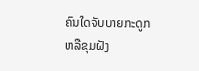ຄົນໃດຈັບບາຍກະດູກຫລືຂຸມຝັງ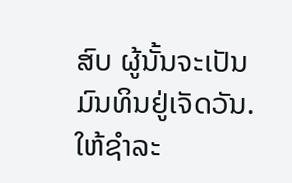ສົບ ຜູ້ນັ້ນຈະເປັນມົນທິນຢູ່ເຈັດວັນ.
ໃຫ້ຊຳລະ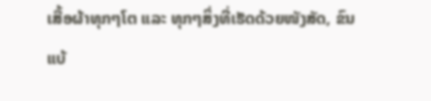ເສື້ອຜ້າທຸກໆໂຕ ແລະ ທຸກໆສິ່ງທີ່ເຮັດດ້ວຍໜັງສັດ, ຂົນແບ້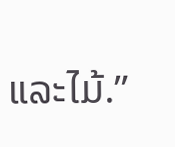ແລະໄມ້.”